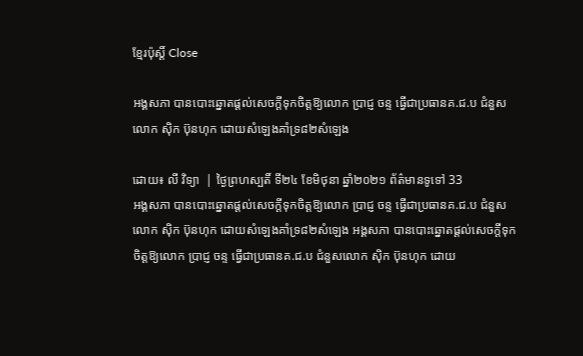ខ្មែរប៉ុស្ដិ៍ Close

អង្គសភា បានបោះឆ្នោតផ្តល់សេចក្តីទុកចិត្តឱ្យលោក ប្រាជ្ញ ចន្ទ ធ្វើជាប្រធានគ.ជ.ប ជំនួសលោក ស៊ិក ប៊ុនហុក ដោយសំឡេងគាំទ្រ៨២សំឡេង

ដោយ៖ លី វិទ្យា  | ថ្ងៃព្រហស្បតិ៍ ទី២៤ ខែមិថុនា ឆ្នាំ២០២១ ព័ត៌មានទូទៅ 33
អង្គសភា បានបោះឆ្នោតផ្តល់សេចក្តីទុកចិត្តឱ្យលោក ប្រាជ្ញ ចន្ទ ធ្វើជាប្រធានគ.ជ.ប ជំនួសលោក ស៊ិក ប៊ុនហុក ដោយសំឡេងគាំទ្រ៨២សំឡេង អង្គសភា បានបោះឆ្នោតផ្តល់សេចក្តីទុកចិត្តឱ្យលោក ប្រាជ្ញ ចន្ទ ធ្វើជាប្រធានគ.ជ.ប ជំនួសលោក ស៊ិក ប៊ុនហុក ដោយ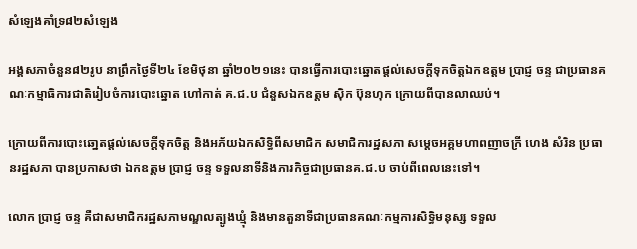សំឡេងគាំទ្រ៨២សំឡេង

អង្គសភាចំនួន៨២រូប នាព្រឹកថ្ងៃទី២៤ ខែមិថុនា ឆ្នាំ២០២១នេះ បានធ្វើការបោះឆ្នោតផ្តល់សេចក្តីទុកចិត្តឯកឧត្តម ប្រាជ្ញ ចន្ទ ជាប្រធានគណៈកម្មាធិការជាតិរៀបចំការបោះឆ្នោត ហៅកាត់ គ.ជ.ប ជំនួសឯកឧត្តម ស៊ិក ប៊ុនហុក ក្រោយពីបានលាឈប់។

ក្រោយពីការបោះឆោ្នតផ្តល់សេចក្តីទុកចិត្ត និងអភ័យឯកសិទ្ធិពីសមាជិក សមាជិការដ្ឋសភា សម្តេចអគ្គមហាពញាចក្រី ហេង សំរិន ប្រធានរដ្ឋសភា បានប្រកាសថា ឯកឧត្តម ប្រាជ្ញ ចន្ទ ទទួលនាទីនិងភារកិច្ចជាប្រធានគ.ជ.ប ចាប់ពីពេលនេះទៅ។

លោក ប្រាជ្ញ ចន្ទ គឺជាសមាជិករដ្ឋសភាមណ្ឌលត្បូងឃ្មុំ និងមានតួនាទីជាប្រធានគណៈកម្មការសិទ្ធិមនុស្ស ទទួល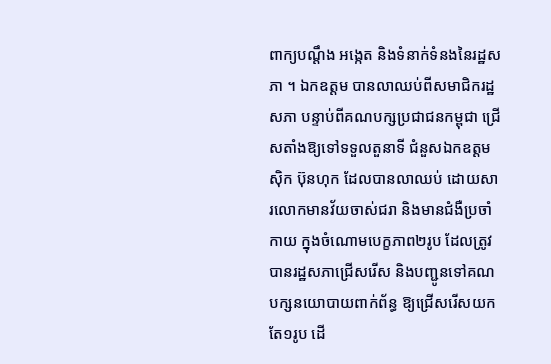ពាក្យបណ្តឹង អង្កេត និងទំនាក់ទំនងនៃរដ្ឋសភា ។ ឯកឧត្តម បានលាឈប់ពីសមាជិករដ្ឋសភា បន្ទាប់ពីគណបក្សប្រជាជនកម្ពុជា ជ្រើសតាំងឱ្យទៅទទួលតួនាទី ជំនួសឯកឧត្តម ស៊ិក ប៊ុនហុក ដែលបានលាឈប់ ដោយសារលោកមានវ័យចាស់ជរា និងមានជំងឺប្រចាំកាយ ក្នុងចំណោមបេក្ខភាព២រូប ដែលត្រូវបានរដ្ឋសភាជ្រើសរើស និងបញ្ជូនទៅគណបក្សនយោបាយពាក់ព័ន្ធ ឱ្យជ្រើសរើសយកតែ១រូប ដើ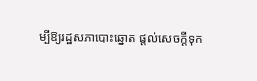ម្បីឱ្យរដ្ឋសភាបោះឆ្នោត ផ្តល់សេចក្តីទុក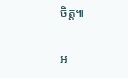ចិត្ត៕

អ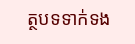ត្ថបទទាក់ទង